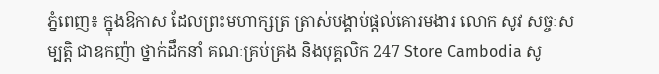ភ្នំពេញ៖ ក្នុងឱកាស ដែលព្រះមហាក្សត្រ ត្រាស់បង្គាប់ផ្តល់គោរមងារ លោក សូវ សច្ចៈសម្បត្តិ ជាឧកញ៉ា ថ្នាក់ដឹកនាំ គណៈគ្រប់គ្រង និងបុគ្គលិក 247 Store Cambodia សូ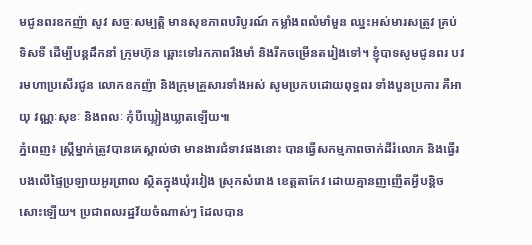មជូនពរឧកញ៉ា សូវ សច្ចៈសម្បត្តិ មានសុខភាពបរិបូរណ៍ កម្លាំងពលំមាំមួន ឈ្នះអស់មារសត្រូវ គ្រប់ទិសទី ដើម្បីបន្តដឹកនាំ ក្រុមហ៊ុន ឆ្ពោះទៅរកភាពរឹងមាំ និងរីកចម្រើនតរៀងទៅ។ ខ្ញុំបាទសូមជូនពរ បវរមហាប្រសើរជូន លោកឧកញ៉ា និងក្រុមគ្រួសារទាំងអស់ សូមប្រកបដោយពុទ្ធពរ ទាំងបួនប្រការ គឺអាយុ វណ្ណៈសុខៈ និងពលៈ កុំបីឃ្លៀងឃ្លាតឡើយ៕
ភ្នំពេញ៖ ស្រ្តីម្នាក់ត្រូវបានគេស្គាល់ថា មានងារជំទាវផងនោះ បានធ្វើសកម្មភាពចាក់ដីរំលោភ និងធ្វើរបងលើផ្ទៃប្រឡាយអូរព្រាល ស្ថិតក្នុងឃុំរវៀង ស្រុកសំរោង ខេត្តតាកែវ ដោយគ្មានញញើតអ្វីបន្តិចសោះឡើយ។ ប្រជាពលរដ្ឋវ័យចំណាស់ៗ ដែលបាន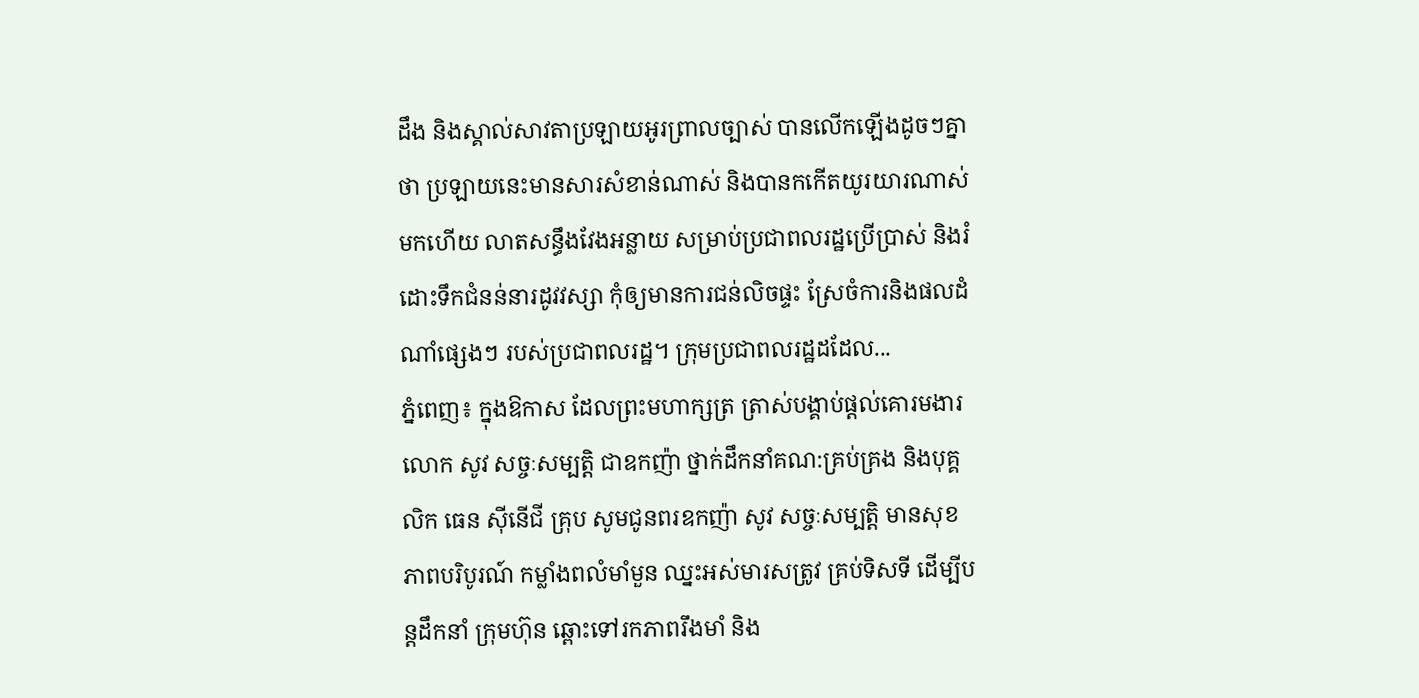ដឹង និងស្គាល់សាវតាប្រឡាយអូរព្រាលច្បាស់ បានលើកឡើងដូចៗគ្នាថា ប្រឡាយនេះមានសារសំខាន់ណាស់ និងបានកកើតយូរយារណាស់មកហើយ លាតសន្ធឹងវែងអន្លាយ សម្រាប់ប្រជាពលរដ្ឋប្រើប្រាស់ និងរំដោះទឹកជំនន់នារដូវវស្សា កុំឲ្យមានការជន់លិចផ្ទះ ស្រែចំការនិងផលដំណាំផ្សេងៗ របស់ប្រជាពលរដ្ឋ។ ក្រុមប្រជាពលរដ្ឋដដែល...
ភ្នំពេញ៖ ក្នុងឱកាស ដែលព្រះមហាក្សត្រ ត្រាស់បង្គាប់ផ្តល់គោរមងារ លោក សូវ សច្ចៈសម្បត្តិ ជាឧកញ៉ា ថ្នាក់ដឹកនាំគណ:គ្រប់គ្រង និងបុគ្គលិក ធេន ស៊ីនើជី គ្រុប សូមជូនពរឧកញ៉ា សូវ សច្ចៈសម្បត្តិ មានសុខភាពបរិបូរណ៍ កម្លាំងពលំមាំមួន ឈ្នះអស់មារសត្រូវ គ្រប់ទិសទី ដើម្បីបន្តដឹកនាំ ក្រុមហ៊ុន ឆ្ពោះទៅរកភាពរឹងមាំ និង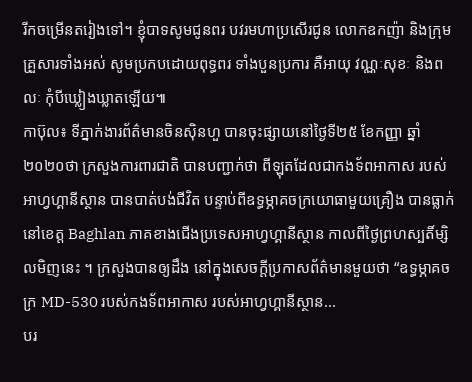រីកចម្រើនតរៀងទៅ។ ខ្ញុំបាទសូមជូនពរ បវរមហាប្រសើរជូន លោកឧកញ៉ា និងក្រុមគ្រួសារទាំងអស់ សូមប្រកបដោយពុទ្ធពរ ទាំងបួនប្រការ គឺអាយុ វណ្ណៈសុខៈ និងពលៈ កុំបីឃ្លៀងឃ្លាតឡើយ៕
កាប៊ុល៖ ទីភ្នាក់ងារព័ត៌មានចិនស៊ិនហួ បានចុះផ្សាយនៅថ្ងៃទី២៥ ខែកញ្ញា ឆ្នាំ២០២០ថា ក្រសួងការពារជាតិ បានបញ្ជាក់ថា ពីឡុតដែលជាកងទ័ពអាកាស របស់អាហ្វហ្គានីស្ថាន បានបាត់បង់ជីវិត បន្ទាប់ពីឧទ្ធម្ភាគចក្រយោធាមួយគ្រឿង បានធ្លាក់នៅខេត្ត Baghlan ភាគខាងជើងប្រទេសអាហ្វហ្គានីស្ថាន កាលពីថ្ងៃព្រហស្បតិ៍ម្សិលមិញនេះ ។ ក្រសួងបានឲ្យដឹង នៅក្នុងសេចក្តីប្រកាសព័ត៌មានមួយថា “ឧទ្ធម្ភាគចក្រ MD-530 របស់កងទ័ពអាកាស របស់អាហ្វហ្គានីស្ថាន...
បរ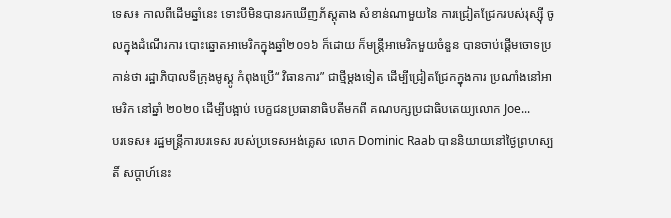ទេស៖ កាលពីដើមឆ្នាំនេះ ទោះបីមិនបានរកឃើញភ័ស្តុតាង សំខាន់ណាមួយនៃ ការជ្រៀតជ្រែករបស់រុស្ស៊ី ចូលក្នុងដំណើរការ បោះឆ្នោតអាមេរិកក្នុងឆ្នាំ២០១៦ ក៏ដោយ ក៏មន្ត្រីអាមេរិកមួយចំនួន បានចាប់ផ្តើមចោទប្រកាន់ថា រដ្ឋាភិបាលទីក្រុងមូស្គូ កំពុងប្រើ“ វិធានការ” ជាថ្មីម្តងទៀត ដើម្បីជ្រៀតជ្រែកក្នុងការ ប្រណាំងនៅអាមេរិក នៅឆ្នាំ ២០២០ ដើម្បីបង្អាប់ បេក្ខជនប្រធានាធិបតីមកពី គណបក្សប្រជាធិបតេយ្យលោក Joe...
បរទេស៖ រដ្ឋមន្ត្រីការបរទេស របស់ប្រទេសអង់គ្លេស លោក Dominic Raab បាននិយាយនៅថ្ងៃព្រហស្បតិ៍ សប្ដាហ៍នេះ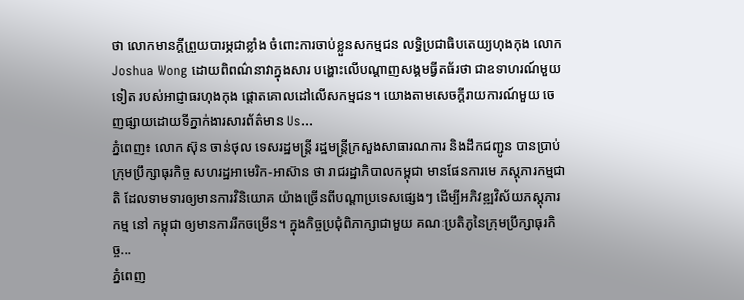ថា លោកមានក្តីព្រួយបារម្ភជាខ្លាំង ចំពោះការចាប់ខ្លួនសកម្មជន លទ្ធិប្រជាធិបតេយ្យហុងកុង លោក Joshua Wong ដោយពិពណ៌នាវាក្នុងសារ បង្ហោះលើបណ្ដាញសង្គមធ្វីតធ័រថា ជាឧទាហរណ៍មួយទៀត របស់អាជ្ញាធរហុងកុង ផ្តោតគោលដៅលើសកម្មជន។ យោងតាមសេចក្តីរាយការណ៍មួយ ចេញផ្សាយដោយទីភ្នាក់ងារសារព័ត៌មាន Us...
ភ្នំពេញ៖ លោក ស៊ុន ចាន់ថុល ទេសរដ្ឋមន្ដ្រី រដ្ឋមន្ដ្រីក្រសួងសាធារណការ និងដឹកជញ្ជូន បានប្រាប់ ក្រុមប្រឹក្សាធុរកិច្ច សហរដ្ឋអាមេរិក-អាស៊ាន ថា រាជរដ្ឋាភិបាលកម្ពុជា មានផែនការមេ ភស្តុភារកម្មជាតិ ដែលទាមទារឲ្យមានការវិនិយោគ យ៉ាងច្រើនពីបណ្ដាប្រទេសផ្សេងៗ ដើម្បីអភិវឌ្ឍវិស័យភស្តុភារកម្ម នៅ កម្ពុជា ឲ្យមានការរីកចម្រើន។ ក្នុងកិច្ចប្រជុំពិភាក្សាជាមួយ គណៈប្រតិភូនៃក្រុមប្រឹក្សាធុរកិច្ច...
ភ្នំពេញ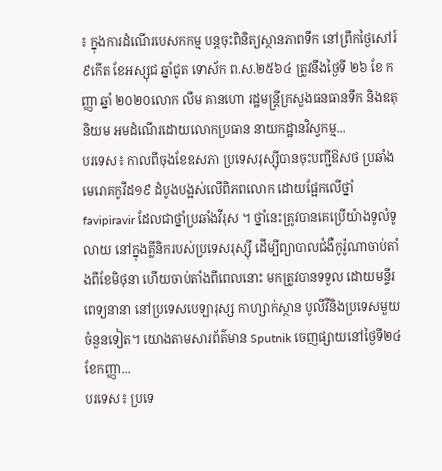៖ ក្នុងការដំណើរបេសកកម្ម បន្តចុះពិនិត្យស្ថានភាពទឹក នៅព្រឹកថ្ងៃសៅរ៍ ៩កើត ខែអស្សុជ ឆ្នាំជូត ទោស័ក ព.ស.២៥៦៤ ត្រូវនឹងថ្ងៃទី ២៦ ខែ កញ្ញា ឆ្នាំ ២០២០លោក លឹម គានហោ រដ្ឋមន្ត្រីក្រសួងធនធានទឹក និងឧតុនិយម អមដំណើរដោយលោកប្រធាន នាយកដ្ឋានវិស្វកម្ម...
បរទេស៖ កាលពីចុងខែឧសភា ប្រទេសរុស្ស៊ីបានចុះបញ្ជីឱសថ ប្រឆាំងមេរោគកូវីដ១៩ ដំបូងបង្អស់លើពិភពលោក ដោយផ្អែកលើថ្នាំ favipiravir ដែលជាថ្នាំប្រឆាំងវីរុស ។ ថ្នាំនេះត្រូវបានគេប្រើយ៉ាងទូលំទូលាយ នៅក្នុងគ្លីនិករបស់ប្រទេសរុស្ស៊ី ដើម្បីព្យាបាលជំងឺកូរ៉ូណាចាប់តាំងពីខែមិថុនា ហើយចាប់តាំងពីពេលនោះ មកត្រូវបានទទួល ដោយមន្ទីរពេទ្យនានា នៅប្រទេសបេឡារុស្ស កាហ្សាក់ស្ថាន បូលីវីនិងប្រទេសមួយចំនួនទៀត។ យោងតាមសារព័ត៌មាន Sputnik ចេញផ្សាយនៅថ្ងៃទី២៤ ខែកញ្ញា...
បរទេស៖ ប្រទេ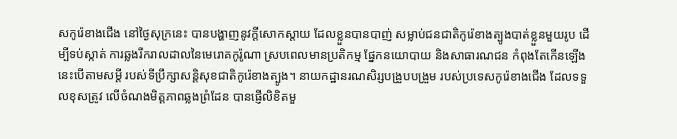សកូរ៉េខាងជើង នៅថ្ងៃសុក្រនេះ បានបង្ហាញនូវក្តីសោកស្តាយ ដែលខ្លួនបានបាញ់ សម្លាប់ជនជាតិកូរ៉េខាងត្បូងបាត់ខ្លួនមួយរូប ដើម្បីទប់ស្កាត់ ការឆ្លងរីករាលដាលនៃមេរោគកូរ៉ូណា ស្របពេលមានប្រតិកម្ម ផ្នែកនយោបាយ និងសាធារណជន កំពុងតែកើនឡើង នេះបើតាមសម្តី របស់ទីប្រឹក្សាសន្តិសុខជាតិកូរ៉េខាងត្បូង។ នាយកដ្ឋានរណសិរ្សបង្រួបបង្រួម របស់ប្រទេសកូរ៉េខាងជើង ដែលទទួលខុសត្រូវ លើចំណងមិត្តភាពឆ្លងព្រំដែន បានផ្ញើលិខិតមួ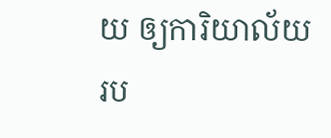យ ឲ្យការិយាល័យ រប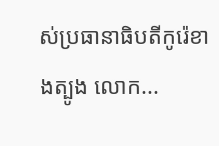ស់ប្រធានាធិបតីកូរ៉េខាងត្បូង លោក...